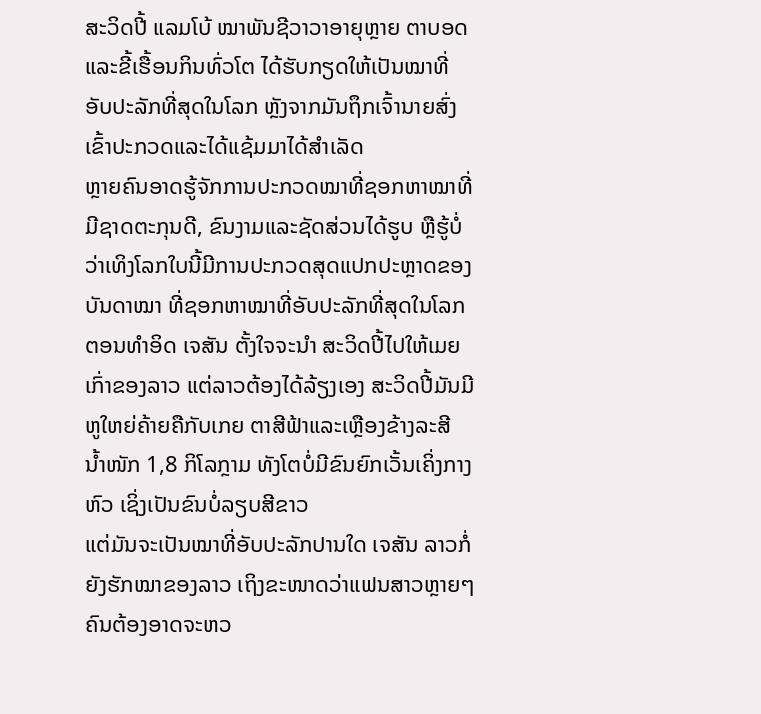ສະວິດປີ້ ແລມໂບ້ ໝາພັນຊີວາວາອາຍຸຫຼາຍ ຕາບອດແລະຂີ້ເຮື້ອນກິນທົ່ວໂຕ ໄດ້ຮັບກຽດໃຫ້ເປັນໝາທີ່ອັບປະລັກທີ່ສຸດໃນໂລກ ຫຼັງຈາກມັນຖຶກເຈົ້ານາຍສົ່ງເຂົ້າປະກວດແລະໄດ້ແຊ້ມມາໄດ້ສຳເລັດ
ຫຼາຍຄົນອາດຮູ້ຈັກການປະກວດໝາທີ່ຊອກຫາໝາທີ່ມີຊາດຕະກຸນດີ, ຂົນງາມແລະຊັດສ່ວນໄດ້ຮູບ ຫຼືຮູ້ບໍ່ວ່າເທິງໂລກໃບນີ້ມີການປະກວດສຸດແປກປະຫຼາດຂອງບັນດາໝາ ທີ່ຊອກຫາໝາທີ່ອັບປະລັກທີ່ສຸດໃນໂລກ
ຕອນທຳອິດ ເຈສັນ ຕັ້ງໃຈຈະນຳ ສະວິດປີ້ໄປໃຫ້ເມຍເກົ່າຂອງລາວ ແຕ່ລາວຕ້ອງໄດ້ລ້ຽງເອງ ສະວິດປີ້ມັນມີຫູໃຫຍ່ຄ້າຍຄືກັບເກຍ ຕາສີຟ້າແລະເຫຼືອງຂ້າງລະສີ ນ້ຳໜັກ 1,8 ກິໂລກຼາມ ທັງໂຕບໍ່ມີຂົນຍົກເວັ້ນເຄິ່ງກາງຫົວ ເຊິ່ງເປັນຂົນບໍ່ລຽບສີຂາວ
ແຕ່ມັນຈະເປັນໝາທີ່ອັບປະລັກປານໃດ ເຈສັນ ລາວກໍ່ຍັງຮັກໝາຂອງລາວ ເຖິງຂະໜາດວ່າແຟນສາວຫຼາຍໆຄົນຕ້ອງອາດຈະຫວ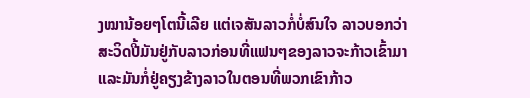ງໝານ້ອຍໆໂຕນີ້ເລີຍ ແຕ່ເຈສັນລາວກໍ່ບໍ່ສົນໃຈ ລາວບອກວ່າ ສະວິດປີ້ມັນຢູ່ກັບລາວກ່ອນທີ່ແຟນໆຂອງລາວຈະກ້າວເຂົ້າມາ ແລະມັນກໍ່ຢູ່ຄຽງຂ້າງລາວໃນຕອນທີ່ພວກເຂົາກ້າວ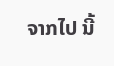ຈາກໄປ ນີ້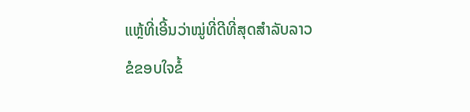ແຫຼ້ທີ່ເອີ້ນວ່າໝູ່ທີ່ດີທີ່ສຸດສຳລັບລາວ
ຂໍຂອບໃຈຂໍ້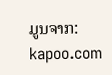ມູນຈາກ: kapoo.com